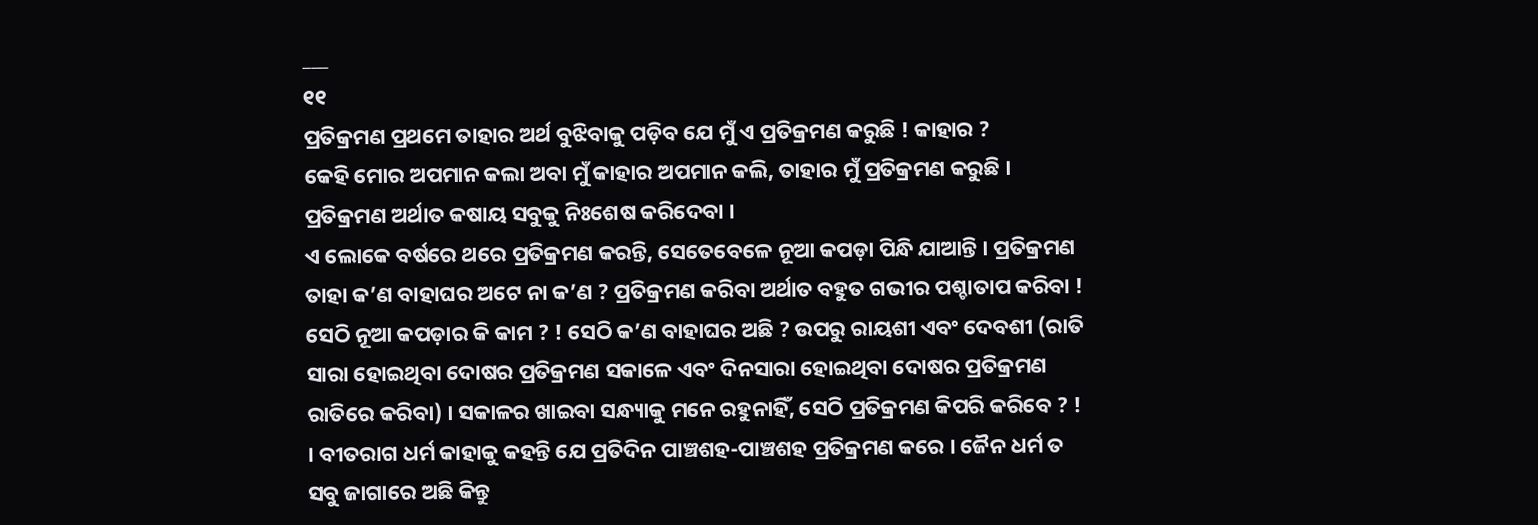___
୧୧
ପ୍ରତିକ୍ରମଣ ପ୍ରଥମେ ତାହାର ଅର୍ଥ ବୁଝିବାକୁ ପଡ଼ିବ ଯେ ମୁଁ ଏ ପ୍ରତିକ୍ରମଣ କରୁଛି ! କାହାର ?
କେହି ମୋର ଅପମାନ କଲା ଅବା ମୁଁ କାହାର ଅପମାନ କଲି, ତାହାର ମୁଁ ପ୍ରତିକ୍ରମଣ କରୁଛି ।
ପ୍ରତିକ୍ରମଣ ଅର୍ଥାତ କଷାୟ ସବୁକୁ ନିଃଶେଷ କରିଦେବା ।
ଏ ଲୋକେ ବର୍ଷରେ ଥରେ ପ୍ରତିକ୍ରମଣ କରନ୍ତି, ସେତେବେଳେ ନୂଆ କପଡ଼ା ପିନ୍ଧି ଯାଆନ୍ତି । ପ୍ରତିକ୍ରମଣ ତାହା କ’ଣ ବାହାଘର ଅଟେ ନା କ’ଣ ? ପ୍ରତିକ୍ରମଣ କରିବା ଅର୍ଥାତ ବହୁତ ଗଭୀର ପଶ୍ଚାତାପ କରିବା ! ସେଠି ନୂଆ କପଡ଼ାର କି କାମ ? ! ସେଠି କ’ଣ ବାହାଘର ଅଛି ? ଉପରୁ ରାୟଶୀ ଏବଂ ଦେବଶୀ (ରାତି ସାରା ହୋଇଥିବା ଦୋଷର ପ୍ରତିକ୍ରମଣ ସକାଳେ ଏବଂ ଦିନସାରା ହୋଇଥିବା ଦୋଷର ପ୍ରତିକ୍ରମଣ ରାତିରେ କରିବା) । ସକାଳର ଖାଇବା ସନ୍ଧ୍ୟାକୁ ମନେ ରହୁନାହିଁ, ସେଠି ପ୍ରତିକ୍ରମଣ କିପରି କରିବେ ? !
। ବୀତରାଗ ଧର୍ମ କାହାକୁ କହନ୍ତି ଯେ ପ୍ରତିଦିନ ପାଞ୍ଚଶହ-ପାଞ୍ଚଶହ ପ୍ରତିକ୍ରମଣ କରେ । ଜୈନ ଧର୍ମ ତ ସବୁ ଜାଗାରେ ଅଛି କିନ୍ତୁ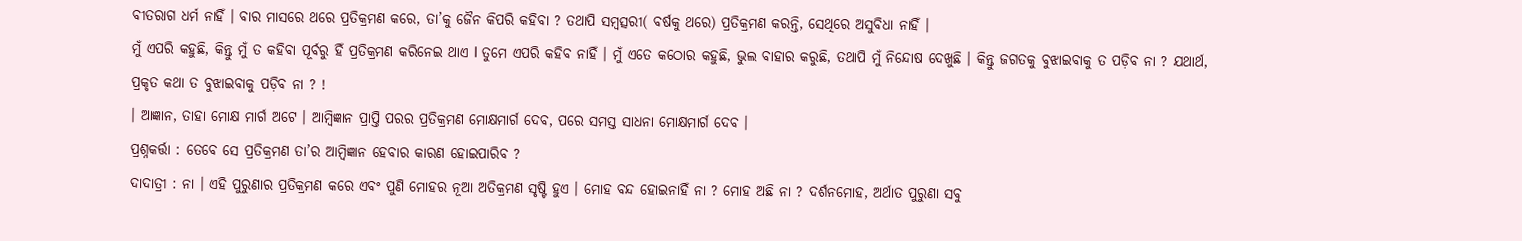ବୀତରାଗ ଧର୍ମ ନାହିଁ । ବାର ମାସରେ ଥରେ ପ୍ରତିକ୍ରମଣ କରେ, ତା’କୁ ଜୈନ କିପରି କହିବା ? ତଥାପି ସମ୍ବତ୍ସରୀ( ବର୍ଷକୁ ଥରେ) ପ୍ରତିକ୍ରମଣ କରନ୍ତି, ସେଥିରେ ଅସୁବିଧା ନାହିଁ ।
ମୁଁ ଏପରି କହୁଛି, କିନ୍ତୁ ମୁଁ ତ କହିବା ପୂର୍ବରୁ ହିଁ ପ୍ରତିକ୍ରମଣ କରିନେଇ ଥାଏ I ତୁମେ ଏପରି କହିବ ନାହିଁ । ମୁଁ ଏତେ କଠୋର କହୁଛି, ଭୁଲ ବାହାର କରୁଛି, ତଥାପି ମୁଁ ନିନ୍ଦୋଷ ଦେଖୁଛି । କିନ୍ତୁ ଜଗତକୁ ବୁଝାଇବାକୁ ତ ପଡ଼ିବ ନା ? ଯଥାର୍ଥ, ପ୍ରକୃତ କଥା ତ ବୁଝାଇବାକୁ ପଡ଼ିବ ନା ? !
। ଆଜ୍ଞାନ, ତାହା ମୋକ୍ଷ ମାର୍ଗ ଅଟେ । ଆମ୍ବିଜ୍ଞାନ ପ୍ରାପ୍ତି ପରର ପ୍ରତିକ୍ରମଣ ମୋକ୍ଷମାର୍ଗ ଦେବ, ପରେ ସମସ୍ତ ସାଧନା ମୋକ୍ଷମାର୍ଗ ଦେବ ।
ପ୍ରଶ୍ନକର୍ତ୍ତା : ତେବେ ସେ ପ୍ରତିକ୍ରମଣ ତା’ର ଆମ୍ବିଜ୍ଞାନ ହେବାର କାରଣ ହୋଇପାରିବ ?
ଦାଦାତ୍ରୀ : ନା । ଏହି ପୁରୁଣାର ପ୍ରତିକ୍ରମଣ କରେ ଏବଂ ପୁଣି ମୋହର ନୂଆ ଅତିକ୍ରମଣ ସୃଷ୍ଟି ହୁଏ । ମୋହ ବନ୍ଦ ହୋଇନାହିଁ ନା ? ମୋହ ଅଛି ନା ? ଦର୍ଶନମୋହ, ଅର୍ଥାତ ପୁରୁଣା ସବୁ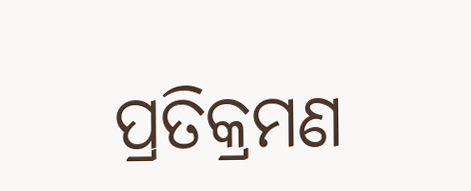ପ୍ରତିକ୍ରମଣ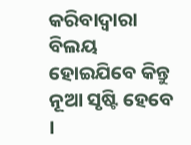କରିବାଦ୍ୱାରା ବିଲୟ ହୋଇଯିବେ କିନ୍ତୁ ନୂଆ ସୃଷ୍ଟି ହେବେ ।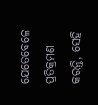ଯେତେବେଳେ ପ୍ରତିକ୍ରମଣ କରନ୍ତି, ସେହି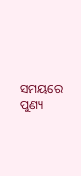ସମୟରେ ପୁଣ୍ୟ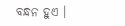ବନ୍ଧନ ହୁଏ ।